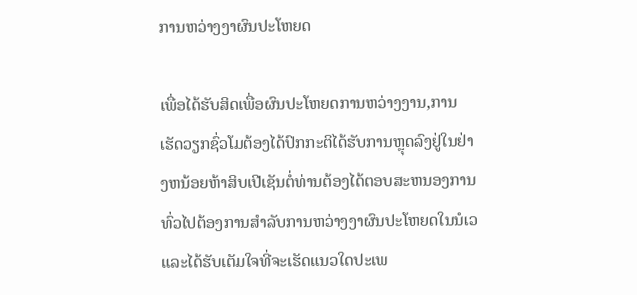ການຫວ່າງງາຜົນປະໂຫຍດ

ເພື່ອໄດ້ຮັບສິດເພື່ອຜົນປະໂຫຍດການຫວ່າງງານ,ການເຮັດວຽກຊົ່ວໂມຕ້ອງໄດ້ປົກກະຕິໄດ້ຮັບການຫຼຸດລົງຢູ່ໃນຢ່າງຫນ້ອຍຫ້າສິບເປີເຊັນຕໍ່ທ່ານຕ້ອງໄດ້ຕອບສະຫນອງການທົ່ວໄປຕ້ອງການສໍາລັບການຫວ່າງງາຜົນປະໂຫຍດໃນນໍເວແລະໄດ້ຮັບເຕັມໃຈທີ່ຈະເຮັດແນວໃດປະເພ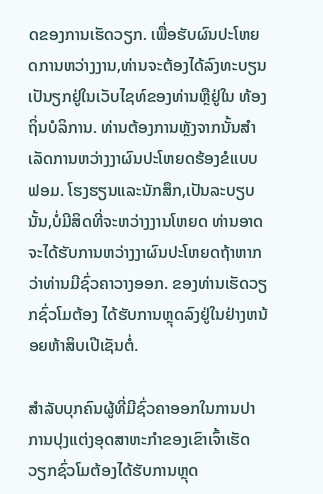ດຂອງການເຮັດວຽກ. ເພື່ອຮັບຜົນປະໂຫຍດການຫວ່າງງານ,ທ່ານຈະຕ້ອງໄດ້ລົງທະບຽນເປັນຽກຢູ່ໃນເວັບໄຊທ໌ຂອງທ່ານຫຼືຢູ່ໃນ ທ້ອງຖິ່ນບໍລິການ. ທ່ານຕ້ອງການຫຼັງຈາກນັ້ນສໍາເລັດການຫວ່າງງາຜົນປະໂຫຍດຮ້ອງຂໍແບບຟອມ. ໂຮງຮຽນແລະນັກສຶກ,ເປັນລະບຽບນັ້ນ,ບໍ່ມີສິດທີ່ຈະຫວ່າງງານໂຫຍດ ທ່ານອາດຈະໄດ້ຮັບການຫວ່າງງາຜົນປະໂຫຍດຖ້າຫາກວ່າທ່ານມີຊົ່ວຄາວາງອອກ. ຂອງທ່ານເຮັດວຽກຊົ່ວໂມຕ້ອງ ໄດ້ຮັບການຫຼຸດລົງຢູ່ໃນຢ່າງຫນ້ອຍຫ້າສິບເປີເຊັນຕໍ່.

ສໍາລັບບຸກຄົນຜູ້ທີ່ມີຊົ່ວຄາອອກໃນການປາການປຸງແຕ່ງອຸດສາຫະກໍາຂອງເຂົາເຈົ້າເຮັດວຽກຊົ່ວໂມຕ້ອງໄດ້ຮັບການຫຼຸດ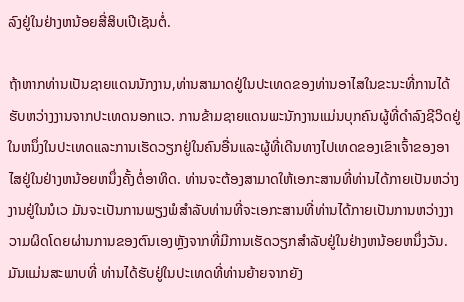ລົງຢູ່ໃນຢ່າງຫນ້ອຍສີ່ສິບເປີເຊັນຕໍ່.

ຖ້າຫາກທ່ານເປັນຊາຍແດນນັກງານ,ທ່ານສາມາດຢູ່ໃນປະເທດຂອງທ່ານອາໄສໃນຂະນະທີ່ການໄດ້ຮັບຫວ່າງງານຈາກປະເທດນອກແວ. ການຂ້າມຊາຍແດນພະນັກງານແມ່ນບຸກຄົນຜູ້ທີ່ດໍາລົງຊີວິດຢູ່ໃນຫນຶ່ງໃນປະເທດແລະການເຮັດວຽກຢູ່ໃນຄົນອື່ນແລະຜູ້ທີ່ເດີນທາງໄປເທດຂອງເຂົາເຈົ້າຂອງອາໄສຢູ່ໃນຢ່າງຫນ້ອຍຫນຶ່ງຄັ້ງຕໍ່ອາທິດ. ທ່ານຈະຕ້ອງສາມາດໃຫ້ເອກະສານທີ່ທ່ານໄດ້ກາຍເປັນຫວ່າງງານຢູ່ໃນນໍເວ ມັນຈະເປັນການພຽງພໍສໍາລັບທ່ານທີ່ຈະເອກະສານທີ່ທ່ານໄດ້ກາຍເປັນການຫວ່າງງາວາມຜິດໂດຍຜ່ານການຂອງຕົນເອງຫຼັງຈາກທີ່ມີການເຮັດວຽກສໍາລັບຢູ່ໃນຢ່າງຫນ້ອຍຫນຶ່ງວັນ. ມັນແມ່ນສະພາບທີ່ ທ່ານໄດ້ຮັບຢູ່ໃນປະເທດທີ່ທ່ານຍ້າຍຈາກຍັງ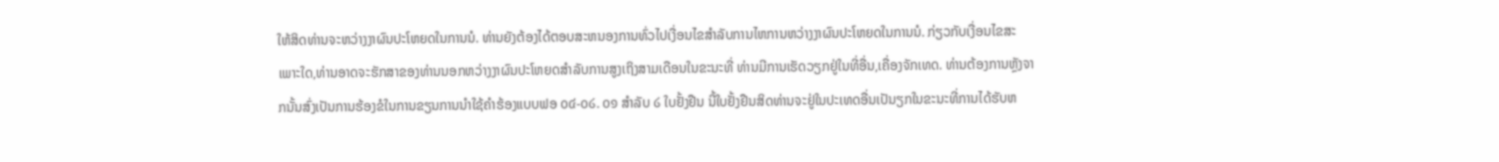ໃຫ້ສິດທ່ານຈະຫວ່າງງາຜົນປະໂຫຍດໃນການນໍ. ທ່ານຍັງຕ້ອງໄດ້ຕອບສະຫນອງການທົ່ວໄປເງື່ອນໄຂສໍາລັບການໄຫການຫວ່າງງາຜົນປະໂຫຍດໃນການນໍ. ກ່ຽວກັບເງື່ອນໄຂສະເພາະໃດ,ທ່ານອາດຈະຮັກສາຂອງທ່ານນອກຫວ່າງງາຜົນປະໂຫຍດສໍາລັບການສູງເຖິງສາມເດືອນໃນຂະນະທີ່ ທ່ານມີການເຮັດວຽກຢູ່ໃນທີ່ອື່ນ,ເຄື່ອງຈັກເທດ. ທ່ານຕ້ອງການຫຼັງຈາກນັ້ນສົ່ງເປັນການຮ້ອງຂໍໃນການຂຽນການນໍາໃຊ້ຄໍາຮ້ອງແບບຟອ ໐໔-໐໒. ໐໑ ສໍາລັບ ໒ ໃບຢັ້ງຢືນ ນີ້ໃບຢັ້ງຢືນສິດທ່ານຈະຢູ່ໃນປະເທດອື່ນເປັນຽກໃນຂະນະທີ່ການໄດ້ຮັບຫ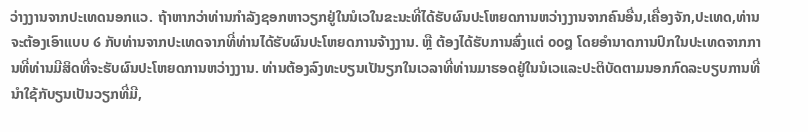ວ່າງງານຈາກປະເທດນອກແວ. ຖ້າຫາກວ່າທ່ານກໍາລັງຊອກຫາວຽກຢູ່ໃນນໍເວໃນຂະນະທີ່ໄດ້ຮັບຜົນປະໂຫຍດການຫວ່າງງານຈາກຄົນອື່ນ,ເຄື່ອງຈັກ,ປະເທດ,ທ່ານຈະຕ້ອງເອົາແບບ ໒ ກັບທ່ານຈາກປະເທດຈາກທີ່ທ່ານໄດ້ຮັບຜົນປະໂຫຍດການຈ້າງງານ. ຫຼື ຕ້ອງໄດ້ຮັບການສົ່ງແຕ່ ໐໐໘ ໂດຍອໍານາດການປົກໃນປະເທດຈາກການທີ່ທ່ານມີສິດທີ່ຈະຮັບຜົນປະໂຫຍດການຫວ່າງງານ. ທ່ານຕ້ອງລົງທະບຽນເປັນຽກໃນເວລາທີ່ທ່ານມາຮອດຢູ່ໃນນໍເວແລະປະຕິບັດຕາມນອກກົດລະບຽບການທີ່ນໍາໃຊ້ກັບຽນເປັນວຽກທີ່ມີ,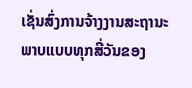ເຊັ່ນສົ່ງການຈ້າງງານສະຖານະພາບແບບທຸກສີ່ວັນຂອງ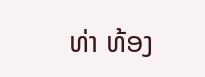ທ່າ ທ້ອງ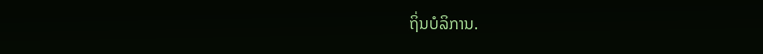ຖິ່ນບໍລິການ.